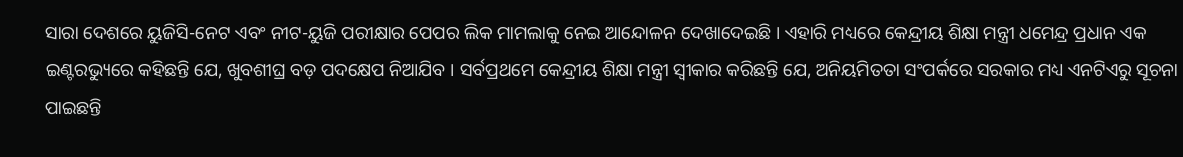ସାରା ଦେଶରେ ୟୁଜିସି-ନେଟ ଏବଂ ନୀଟ-ୟୁଜି ପରୀକ୍ଷାର ପେପର ଲିକ ମାମଲାକୁ ନେଇ ଆନ୍ଦୋଳନ ଦେଖାଦେଇଛି । ଏହାରି ମଧ୍ୟରେ କେନ୍ଦ୍ରୀୟ ଶିକ୍ଷା ମନ୍ତ୍ରୀ ଧମେନ୍ଦ୍ର ପ୍ରଧାନ ଏକ ଇଣ୍ଟରଭ୍ୟୁରେ କହିଛନ୍ତି ଯେ, ଖୁବଶୀଘ୍ର ବଡ଼ ପଦକ୍ଷେପ ନିଆଯିବ । ସର୍ବପ୍ରଥମେ କେନ୍ଦ୍ରୀୟ ଶିକ୍ଷା ମନ୍ତ୍ରୀ ସ୍ୱୀକାର କରିଛନ୍ତି ଯେ, ଅନିୟମିତତା ସଂପର୍କରେ ସରକାର ମଧ୍ୟ ଏନଟିଏରୁ ସୂଚନା ପାଇଛନ୍ତି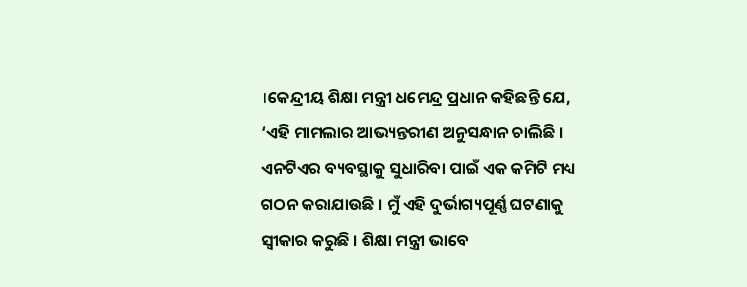।କେନ୍ଦ୍ରୀୟ ଶିକ୍ଷା ମନ୍ତ୍ରୀ ଧମେନ୍ଦ୍ର ପ୍ରଧାନ କହିଛନ୍ତି ଯେ, ‘ଏହି ମାମଲାର ଆଭ୍ୟନ୍ତରୀଣ ଅନୁସନ୍ଧାନ ଚାଲିଛି । ଏନଟିଏର ବ୍ୟବସ୍ଥାକୁ ସୁଧାରିବା ପାଇଁ ଏକ କମିଟି ମଧ୍ୟ ଗଠନ କରାଯାଉଛି । ମୁଁ ଏହି ଦୁର୍ଭାଗ୍ୟପୂର୍ଣ୍ଣ ଘଟଣାକୁ ସ୍ୱୀକାର କରୁଛି । ଶିକ୍ଷା ମନ୍ତ୍ରୀ ଭାବେ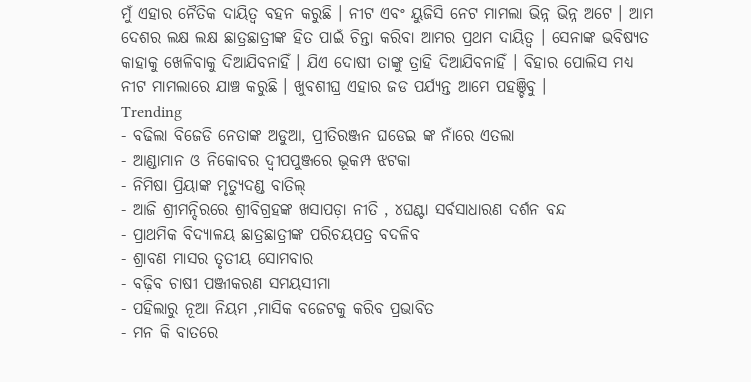ମୁଁ ଏହାର ନୈତିକ ଦାୟିତ୍ୱ ବହନ କରୁଛି । ନୀଟ ଏବଂ ୟୁଜିସି ନେଟ ମାମଲା ଭିନ୍ନ ଭିନ୍ନ ଅଟେ । ଆମ ଦେଶର ଲକ୍ଷ ଲକ୍ଷ ଛାତ୍ରଛାତ୍ରୀଙ୍କ ହିତ ପାଇଁ ଚିନ୍ତା କରିବା ଆମର ପ୍ରଥମ ଦାୟିତ୍ୱ । ସେନାଙ୍କ ଭବିଷ୍ୟତ କାହାକୁ ଖେଳିବାକୁ ଦିଆଯିବନାହିଁ । ଯିଏ ଦୋଷୀ ତାଙ୍କୁ ତ୍ରାହି ଦିଆଯିବନାହିଁ । ବିହାର ପୋଲିସ ମଧ୍ୟ ନୀଟ ମାମଲାରେ ଯାଞ୍ଚ କରୁଛି । ଖୁବଶୀଘ୍ର ଏହାର ଜଡ ପର୍ଯ୍ୟନ୍ତ ଆମେ ପହଞ୍ଚିବୁ ।
Trending
- ବଢିଲା ବିଜେଡି ନେତାଙ୍କ ଅଡୁଆ, ପ୍ରୀତିରଞ୍ଜନ ଘଡେଇ ଙ୍କ ନାଁରେ ଏତଲା
- ଆଣ୍ଡାମାନ ଓ ନିକୋବର ଦ୍ଵୀପପୁଞ୍ଜରେ ଭୂକମ୍ପ ଝଟକା
- ନିମିଷା ପ୍ରିୟାଙ୍କ ମୃତ୍ୟୁଦଣ୍ଡ ବାତିଲ୍
- ଆଜି ଶ୍ରୀମନ୍ଦିରରେ ଶ୍ରୀବିଗ୍ରହଙ୍କ ଖସାପଡ଼ା ନୀତି , ୪ଘଣ୍ଟା ସର୍ବସାଧାରଣ ଦର୍ଶନ ବନ୍ଦ
- ପ୍ରାଥମିକ ବିଦ୍ୟାଳୟ ଛାତ୍ରଛାତ୍ରୀଙ୍କ ପରିଚୟପତ୍ର ବଦଳିବ
- ଶ୍ରାବଣ ମାସର ତୃତୀୟ ସୋମବାର
- ବଢ଼ିବ ଚାଷୀ ପଞ୍ଜୀକରଣ ସମୟସୀମା
- ପହିଲାରୁ ନୂଆ ନିୟମ ,ମାସିକ ବଜେଟକୁ କରିବ ପ୍ରଭାବିତ
- ମନ କି ବାତରେ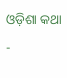ଓଡ଼ିଶା କଥା
-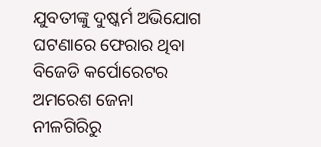ଯୁବତୀଙ୍କୁ ଦୁଷ୍କର୍ମ ଅଭିଯୋଗ ଘଟଣାରେ ଫେରାର ଥିବା ବିଜେଡି କର୍ପୋରେଟର ଅମରେଶ ଜେନା ନୀଳଗିରିରୁ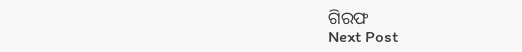ଗିରଫ
Next Post